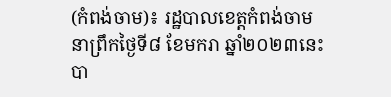(កំពង់ចាម)៖ រដ្ឋបាលខេត្តកំពង់ចាម នាព្រឹកថ្ងៃទី៨ ខែមករា ឆ្នាំ២០២៣នេះ បា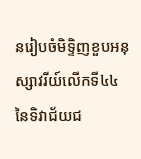នរៀបចំមិទ្ទិញខួបអនុស្សាវរីយ៍លើកទី៤៤ នៃទិវាជ័យជ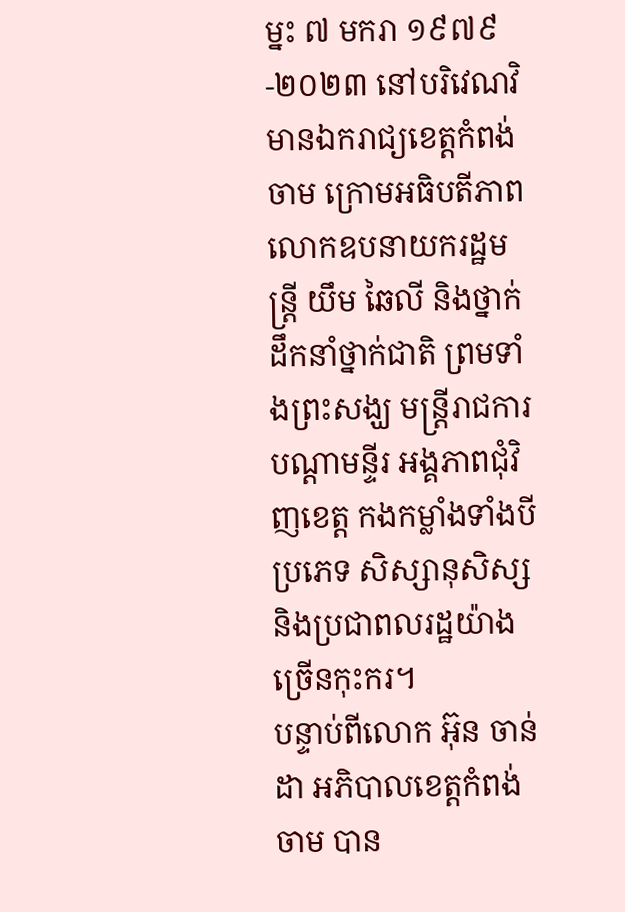ម្នះ ៧ មករា ១៩៧៩-២០២៣ នៅបរិវេណវិមានឯករាជ្យខេត្តកំពង់ចាម ក្រោមអធិបតីភាពលោកឧបនាយករដ្ឋមន្ត្រី យឹម ឆៃលី និងថ្នាក់ដឹកនាំថ្នាក់ជាតិ ព្រមទាំងព្រះសង្ឃ មន្ត្រីរាជការបណ្ដាមន្ទីរ អង្គភាពជុំវិញខេត្ត កងកម្លាំងទាំងបីប្រភេទ សិស្សានុសិស្ស និងប្រជាពលរដ្ឋយ៉ាងច្រើនកុះករ។
បន្ទាប់ពីលោក អ៊ុន ចាន់ដា អភិបាលខេត្តកំពង់ចាម បាន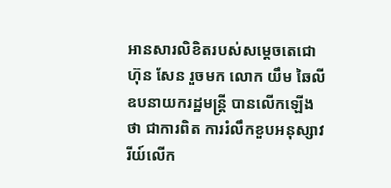អានសារលិខិតរបស់សម្ដេចតេជោ ហ៊ុន សែន រួចមក លោក យឹម ឆៃលី ឧបនាយករដ្ឋមន្ត្រី បានលើកឡើងថា ជាការពិត ការរំលឹកខួបអនុស្សាវរីយ៍លើក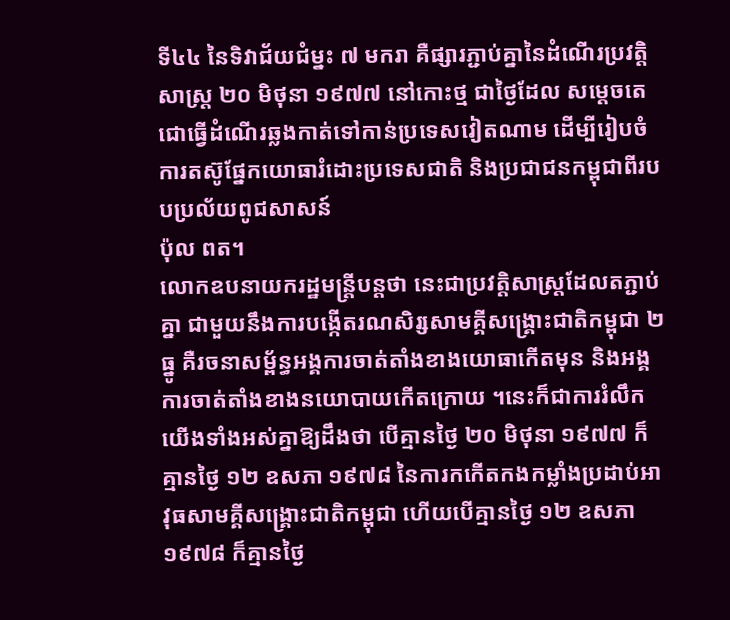ទី៤៤ នៃទិវាជ័យជំម្នះ ៧ មករា គឺផ្សារភ្ជាប់គ្នានៃដំណើរប្រវត្តិសាស្ត្រ ២០ មិថុនា ១៩៧៧ នៅកោះថ្ម ជាថ្ងៃដែល សម្ដេចតេជោធ្វើដំណើរឆ្លងកាត់ទៅកាន់ប្រទេសវៀតណាម ដើម្បីរៀបចំការតស៊ូផ្នែកយោធារំដោះប្រទេសជាតិ និងប្រជាជនកម្ពុជាពីរបបប្រល័យពូជសាសន៍
ប៉ុល ពត។
លោកឧបនាយករដ្ឋមន្ត្រីបន្តថា នេះជាប្រវត្តិសាស្ត្រដែលតភ្ជាប់គ្នា ជាមួយនឹងការបង្កើតរណសិរ្សសាមគ្គីសង្គ្រោះជាតិកម្ពុជា ២ ធ្នូ គឺរចនាសម្ព័ន្ធអង្គការចាត់តាំងខាងយោធាកើតមុន និងអង្គការចាត់តាំងខាងនយោបាយកើតក្រោយ ។នេះក៏ជាការរំលឹកយើងទាំងអស់គ្នាឱ្យដឹងថា បើគ្មានថ្ងៃ ២០ មិថុនា ១៩៧៧ ក៏គ្មានថ្ងៃ ១២ ឧសភា ១៩៧៨ នៃការកកើតកងកម្លាំងប្រដាប់អាវុធសាមគ្គីសង្គ្រោះជាតិកម្ពុជា ហើយបើគ្មានថ្ងៃ ១២ ឧសភា ១៩៧៨ ក៏គ្មានថ្ងៃ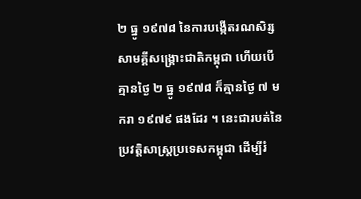២ ធ្នូ ១៩៧៨ នៃការបង្កើតរណសិរ្សសាមគ្គីសង្គ្រោះជាតិកម្ពុជា ហើយបើគ្មានថ្ងៃ ២ ធ្នូ ១៩៧៨ ក៏គ្មានថ្ងៃ ៧ មករា ១៩៧៩ ផងដែរ ។ នេះជារបត់នៃប្រវត្តិសាស្ត្រប្រទេសកម្ពុជា ដើម្បីរំ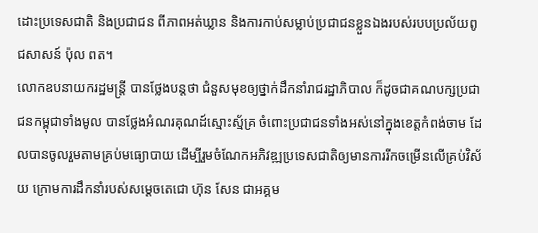ដោះប្រទេសជាតិ និងប្រជាជន ពីភាពអត់ឃ្លាន និងការកាប់សម្លាប់ប្រជាជនខ្លួនឯងរបស់របបប្រល័យពូជសាសន៍ ប៉ុល ពត។
លោកឧបនាយករដ្ឋមន្ត្រី បានថ្លែងបន្តថា ជំនួសមុខឲ្យថ្នាក់ដឹកនាំរាជរដ្ឋាភិបាល ក៏ដូចជាគណបក្សប្រជាជនកម្ពុជាទាំងមូល បានថ្លែងអំណរគុណដ៍ស្មោះស្ម័គ្រ ចំពោះប្រជាជនទាំងអស់នៅក្នុងខេត្តកំពង់ចាម ដែលបានចូលរួមតាមគ្រប់មធ្យោបាយ ដើម្បីរួមចំណែកអភិវឌ្ឍប្រទេសជាតិឲ្យមានការរីកចម្រើនលើគ្រប់វិស័យ ក្រោមការដឹកនាំរបស់សម្តេចតេជោ ហ៊ុន សែន ជាអគ្គម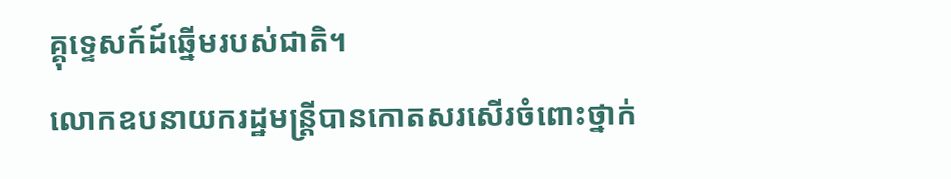គ្គុទ្ទេសក៍ដ៍ឆ្នើមរបស់ជាតិ។
លោកឧបនាយករដ្ឋមន្ត្រីបានកោតសរសើរចំពោះថ្នាក់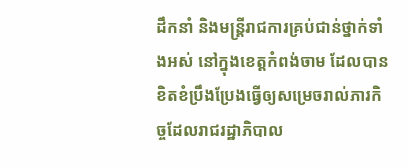ដឹកនាំ និងមន្ត្រីរាជការគ្រប់ជាន់ថ្នាក់ទាំងអស់ នៅក្នុងខេត្តកំពង់ចាម ដែលបានខិតខំប្រឹងប្រែងធ្វើឲ្យសម្រេចរាល់ភារកិច្ចដែលរាជរដ្ឋាភិបាល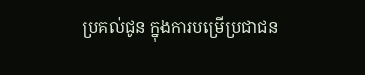ប្រគល់ជូន ក្នុងការបម្រើប្រជាជន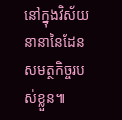នៅក្នុងវិស័យនានានៃដែនសមត្ថកិច្ចរបស់ខ្លួន៕